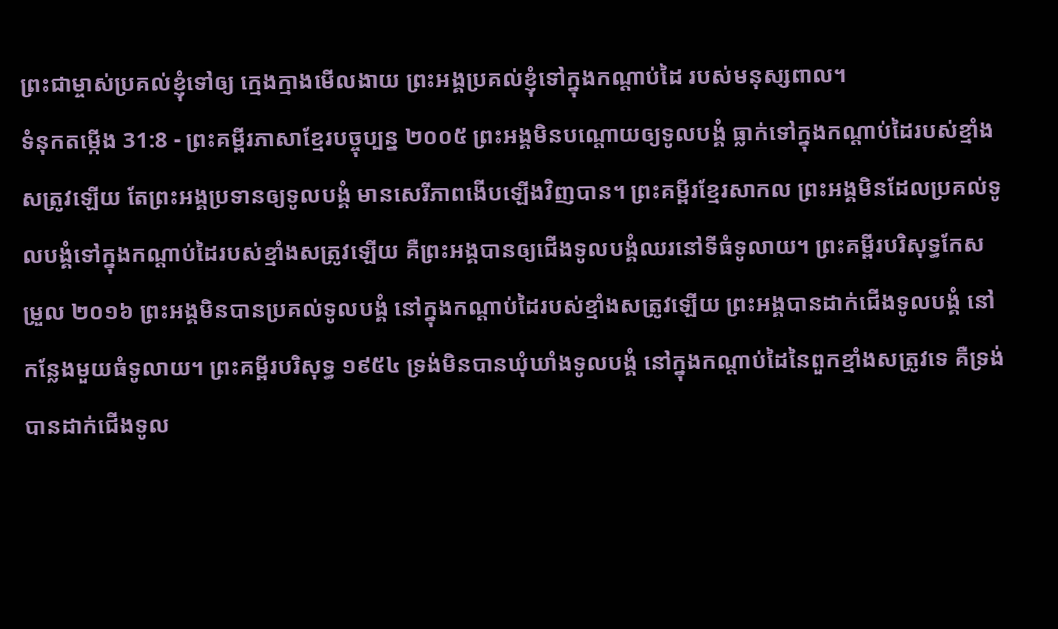ព្រះជាម្ចាស់ប្រគល់ខ្ញុំទៅឲ្យ ក្មេងក្មាងមើលងាយ ព្រះអង្គប្រគល់ខ្ញុំទៅក្នុងកណ្ដាប់ដៃ របស់មនុស្សពាល។
ទំនុកតម្កើង 31:8 - ព្រះគម្ពីរភាសាខ្មែរបច្ចុប្បន្ន ២០០៥ ព្រះអង្គមិនបណ្តោយឲ្យទូលបង្គំ ធ្លាក់ទៅក្នុងកណ្ដាប់ដៃរបស់ខ្មាំងសត្រូវឡើយ តែព្រះអង្គប្រទានឲ្យទូលបង្គំ មានសេរីភាពងើបឡើងវិញបាន។ ព្រះគម្ពីរខ្មែរសាកល ព្រះអង្គមិនដែលប្រគល់ទូលបង្គំទៅក្នុងកណ្ដាប់ដៃរបស់ខ្មាំងសត្រូវឡើយ គឺព្រះអង្គបានឲ្យជើងទូលបង្គំឈរនៅទីធំទូលាយ។ ព្រះគម្ពីរបរិសុទ្ធកែសម្រួល ២០១៦ ព្រះអង្គមិនបានប្រគល់ទូលបង្គំ នៅក្នុងកណ្ដាប់ដៃរបស់ខ្មាំងសត្រូវឡើយ ព្រះអង្គបានដាក់ជើងទូលបង្គំ នៅកន្លែងមួយធំទូលាយ។ ព្រះគម្ពីរបរិសុទ្ធ ១៩៥៤ ទ្រង់មិនបានឃុំឃាំងទូលបង្គំ នៅក្នុងកណ្តាប់ដៃនៃពួកខ្មាំងសត្រូវទេ គឺទ្រង់បានដាក់ជើងទូល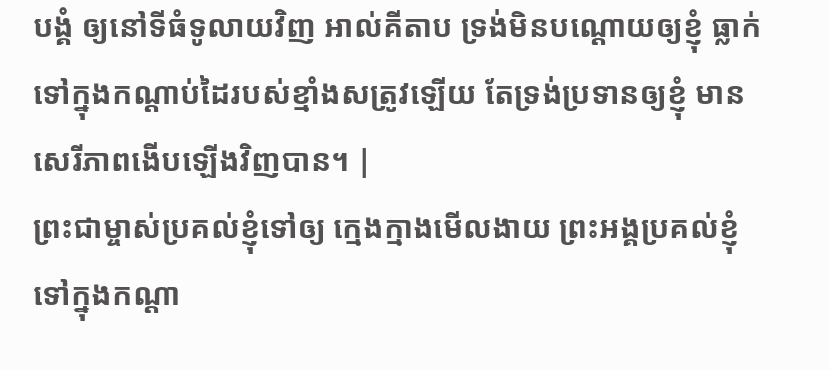បង្គំ ឲ្យនៅទីធំទូលាយវិញ អាល់គីតាប ទ្រង់មិនបណ្តោយឲ្យខ្ញុំ ធ្លាក់ទៅក្នុងកណ្ដាប់ដៃរបស់ខ្មាំងសត្រូវឡើយ តែទ្រង់ប្រទានឲ្យខ្ញុំ មានសេរីភាពងើបឡើងវិញបាន។ |
ព្រះជាម្ចាស់ប្រគល់ខ្ញុំទៅឲ្យ ក្មេងក្មាងមើលងាយ ព្រះអង្គប្រគល់ខ្ញុំទៅក្នុងកណ្ដា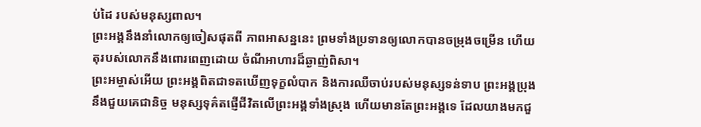ប់ដៃ របស់មនុស្សពាល។
ព្រះអង្គនឹងនាំលោកឲ្យចៀសផុតពី ភាពអាសន្ននេះ ព្រមទាំងប្រទានឲ្យលោកបានចម្រុងចម្រើន ហើយតុរបស់លោកនឹងពោរពេញដោយ ចំណីអាហារដ៏ឆ្ងាញ់ពិសា។
ព្រះអម្ចាស់អើយ ព្រះអង្គពិតជាទតឃើញទុក្ខលំបាក និងការឈឺចាប់របស់មនុស្សទន់ទាប ព្រះអង្គប្រុងនឹងជួយគេជានិច្ច មនុស្សទុគ៌តផ្ញើជីវិតលើព្រះអង្គទាំងស្រុង ហើយមានតែព្រះអង្គទេ ដែលយាងមកជួ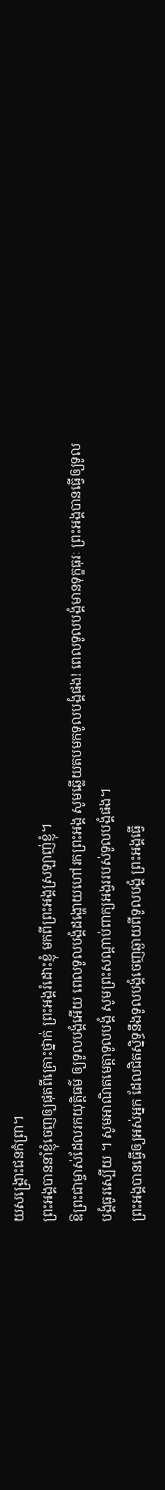យសង្គ្រោះជនកំព្រា។
ព្រះអង្គបាននាំខ្ញុំចេញឲ្យផុតពីគ្រោះថ្នាក់ ព្រះអង្គរំដោះខ្ញុំ មកពីព្រះអង្គស្រឡាញ់ខ្ញុំ។
ឱព្រះជាម្ចាស់ដែលរកយុត្តិធម៌ ឲ្យទូលបង្គំអើយ ពេលទូលបង្គំដង្ហោយហៅរកព្រះអង្គ សូមឆ្លើយតបមកទូលបង្គំផង! ពេលទូលបង្គំមានទុក្ខធុរៈ ព្រះអង្គបានធ្វើឲ្យទូលបង្គំធូរស្បើយ ។ សូមអាណិតមេត្តាទូលបង្គំ សូមព្រះសណ្ដាប់ពាក្យអង្វររបស់ទូលបង្គំផង។
ព្រះអង្គបានធ្វើឲ្យអស់អ្នក ដែលជិតស្និទ្ធនឹងទូលបង្គំចេញឆ្ងាយពីទូលបង្គំ ព្រះអង្គធ្វើ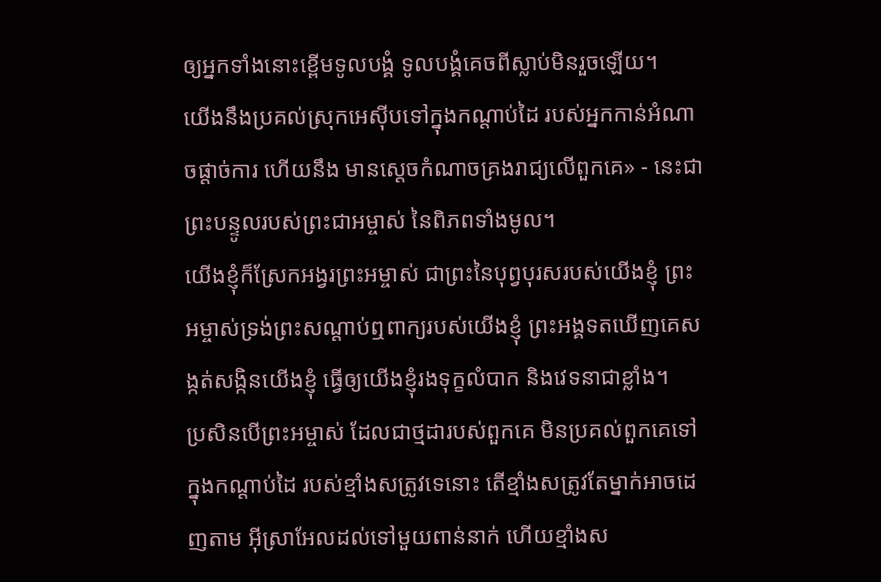ឲ្យអ្នកទាំងនោះខ្ពើមទូលបង្គំ ទូលបង្គំគេចពីស្លាប់មិនរួចឡើយ។
យើងនឹងប្រគល់ស្រុកអេស៊ីបទៅក្នុងកណ្ដាប់ដៃ របស់អ្នកកាន់អំណាចផ្ដាច់ការ ហើយនឹង មានស្ដេចកំណាចគ្រងរាជ្យលើពួកគេ» - នេះជាព្រះបន្ទូលរបស់ព្រះជាអម្ចាស់ នៃពិភពទាំងមូល។
យើងខ្ញុំក៏ស្រែកអង្វរព្រះអម្ចាស់ ជាព្រះនៃបុព្វបុរសរបស់យើងខ្ញុំ ព្រះអម្ចាស់ទ្រង់ព្រះសណ្ដាប់ឮពាក្យរបស់យើងខ្ញុំ ព្រះអង្គទតឃើញគេសង្កត់សង្កិនយើងខ្ញុំ ធ្វើឲ្យយើងខ្ញុំរងទុក្ខលំបាក និងវេទនាជាខ្លាំង។
ប្រសិនបើព្រះអម្ចាស់ ដែលជាថ្មដារបស់ពួកគេ មិនប្រគល់ពួកគេទៅក្នុងកណ្ដាប់ដៃ របស់ខ្មាំងសត្រូវទេនោះ តើខ្មាំងសត្រូវតែម្នាក់អាចដេញតាម អ៊ីស្រាអែលដល់ទៅមួយពាន់នាក់ ហើយខ្មាំងស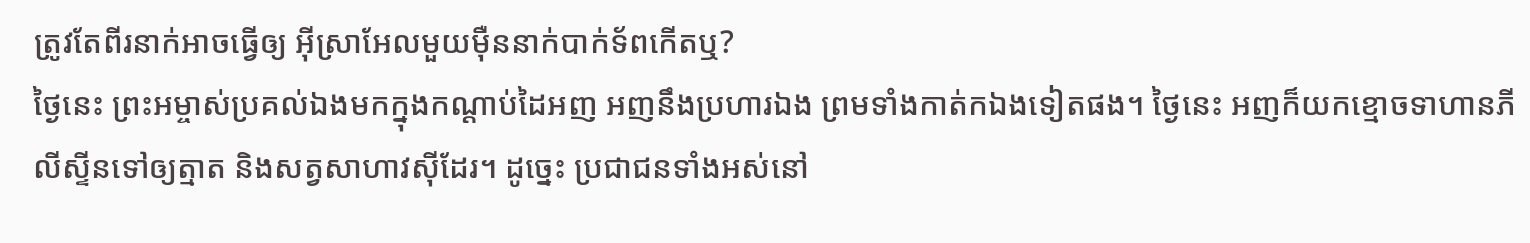ត្រូវតែពីរនាក់អាចធ្វើឲ្យ អ៊ីស្រាអែលមួយម៉ឺននាក់បាក់ទ័ពកើតឬ?
ថ្ងៃនេះ ព្រះអម្ចាស់ប្រគល់ឯងមកក្នុងកណ្ដាប់ដៃអញ អញនឹងប្រហារឯង ព្រមទាំងកាត់កឯងទៀតផង។ ថ្ងៃនេះ អញក៏យកខ្មោចទាហានភីលីស្ទីនទៅឲ្យត្មាត និងសត្វសាហាវស៊ីដែរ។ ដូច្នេះ ប្រជាជនទាំងអស់នៅ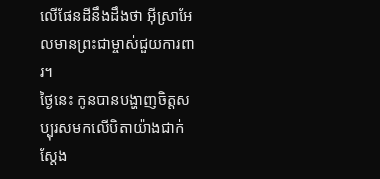លើផែនដីនឹងដឹងថា អ៊ីស្រាអែលមានព្រះជាម្ចាស់ជួយការពារ។
ថ្ងៃនេះ កូនបានបង្ហាញចិត្តសប្បុរសមកលើបិតាយ៉ាងជាក់ស្ដែង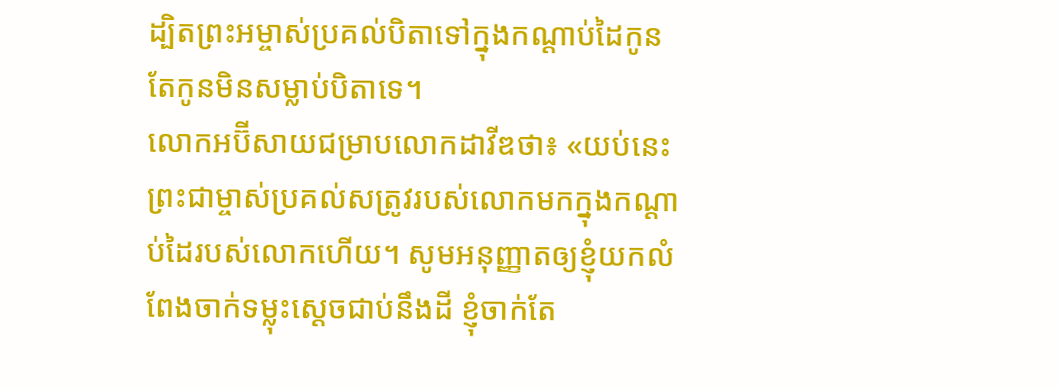ដ្បិតព្រះអម្ចាស់ប្រគល់បិតាទៅក្នុងកណ្ដាប់ដៃកូន តែកូនមិនសម្លាប់បិតាទេ។
លោកអប៊ីសាយជម្រាបលោកដាវីឌថា៖ «យប់នេះ ព្រះជាម្ចាស់ប្រគល់សត្រូវរបស់លោកមកក្នុងកណ្ដាប់ដៃរបស់លោកហើយ។ សូមអនុញ្ញាតឲ្យខ្ញុំយកលំពែងចាក់ទម្លុះស្ដេចជាប់នឹងដី ខ្ញុំចាក់តែ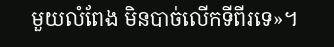មួយលំពែង មិនបាច់លើកទីពីរទេ»។